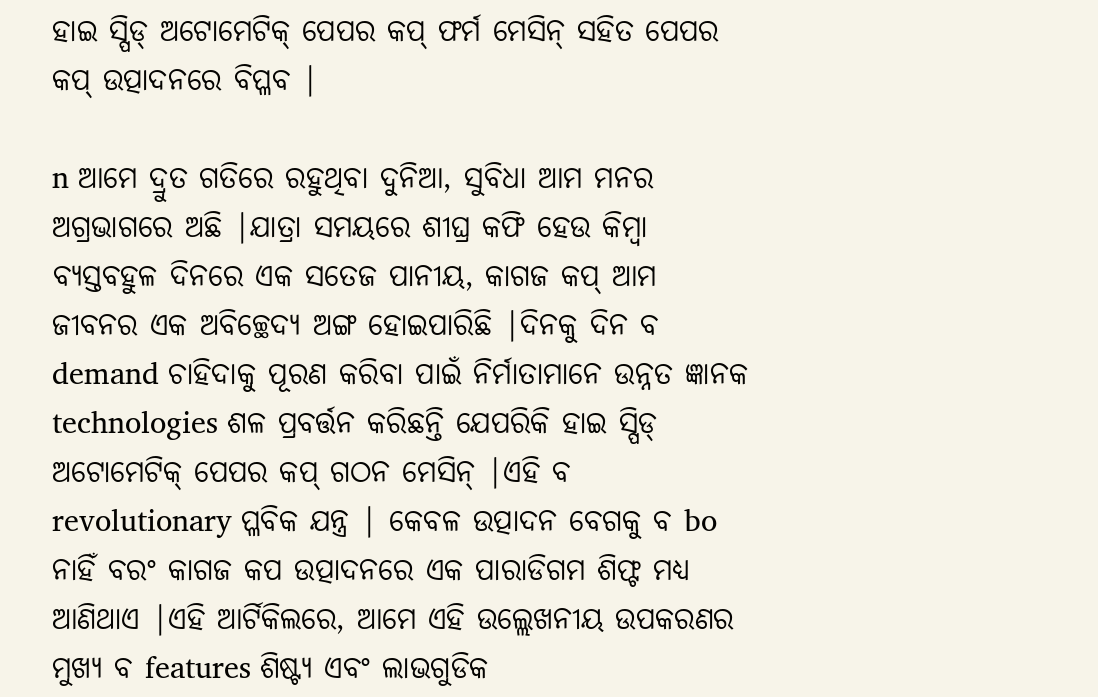ହାଇ ସ୍ପିଡ୍ ଅଟୋମେଟିକ୍ ପେପର କପ୍ ଫର୍ମ ମେସିନ୍ ସହିତ ପେପର କପ୍ ଉତ୍ପାଦନରେ ବିପ୍ଳବ |

n ଆମେ ଦ୍ରୁତ ଗତିରେ ରହୁଥିବା ଦୁନିଆ, ସୁବିଧା ଆମ ମନର ଅଗ୍ରଭାଗରେ ଅଛି |ଯାତ୍ରା ସମୟରେ ଶୀଘ୍ର କଫି ହେଉ କିମ୍ବା ବ୍ୟସ୍ତବହୁଳ ଦିନରେ ଏକ ସତେଜ ପାନୀୟ, କାଗଜ କପ୍ ଆମ ଜୀବନର ଏକ ଅବିଚ୍ଛେଦ୍ୟ ଅଙ୍ଗ ହୋଇପାରିଛି |ଦିନକୁ ଦିନ ବ demand ଚାହିଦାକୁ ପୂରଣ କରିବା ପାଇଁ ନିର୍ମାତାମାନେ ଉନ୍ନତ ଜ୍ଞାନକ technologies ଶଳ ପ୍ରବର୍ତ୍ତନ କରିଛନ୍ତି ଯେପରିକି ହାଇ ସ୍ପିଡ୍ ଅଟୋମେଟିକ୍ ପେପର କପ୍ ଗଠନ ମେସିନ୍ |ଏହି ବ revolutionary ପ୍ଳବିକ ଯନ୍ତ୍ର | କେବଳ ଉତ୍ପାଦନ ବେଗକୁ ବ bo ନାହିଁ ବରଂ କାଗଜ କପ ଉତ୍ପାଦନରେ ଏକ ପାରାଡିଗମ ଶିଫ୍ଟ ମଧ୍ୟ ଆଣିଥାଏ |ଏହି ଆର୍ଟିକିଲରେ, ଆମେ ଏହି ଉଲ୍ଲେଖନୀୟ ଉପକରଣର ମୁଖ୍ୟ ବ features ଶିଷ୍ଟ୍ୟ ଏବଂ ଲାଭଗୁଡିକ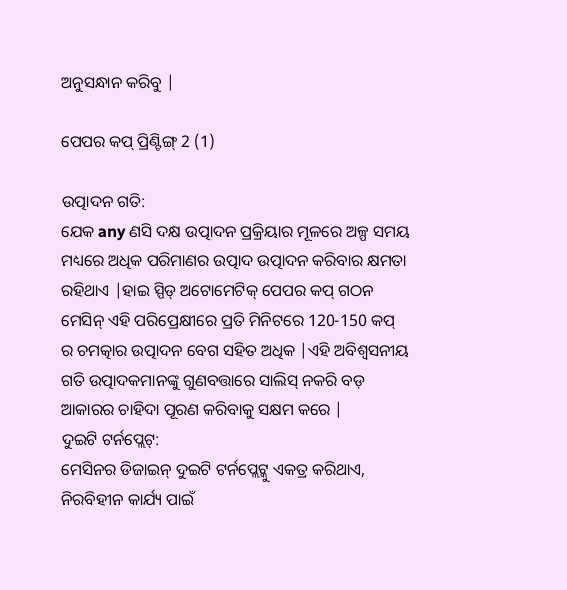ଅନୁସନ୍ଧାନ କରିବୁ |

ପେପର କପ୍ ପ୍ରିଣ୍ଟିଙ୍ଗ୍ 2 (1)

ଉତ୍ପାଦନ ଗତି:
ଯେକ any ଣସି ଦକ୍ଷ ଉତ୍ପାଦନ ପ୍ରକ୍ରିୟାର ମୂଳରେ ଅଳ୍ପ ସମୟ ମଧ୍ୟରେ ଅଧିକ ପରିମାଣର ଉତ୍ପାଦ ଉତ୍ପାଦନ କରିବାର କ୍ଷମତା ରହିଥାଏ |ହାଇ ସ୍ପିଡ୍ ଅଟୋମେଟିକ୍ ପେପର କପ୍ ଗଠନ ମେସିନ୍ ଏହି ପରିପ୍ରେକ୍ଷୀରେ ପ୍ରତି ମିନିଟରେ 120-150 କପ୍ ର ଚମତ୍କାର ଉତ୍ପାଦନ ବେଗ ସହିତ ଅଧିକ |ଏହି ଅବିଶ୍ୱସନୀୟ ଗତି ଉତ୍ପାଦକମାନଙ୍କୁ ଗୁଣବତ୍ତାରେ ସାଲିସ୍ ନକରି ବଡ଼ ଆକାରର ଚାହିଦା ପୂରଣ କରିବାକୁ ସକ୍ଷମ କରେ |
ଦୁଇଟି ଟର୍ନପ୍ଲେଟ୍:
ମେସିନର ଡିଜାଇନ୍ ଦୁଇଟି ଟର୍ନପ୍ଲେଟ୍କୁ ଏକତ୍ର କରିଥାଏ, ନିରବିହୀନ କାର୍ଯ୍ୟ ପାଇଁ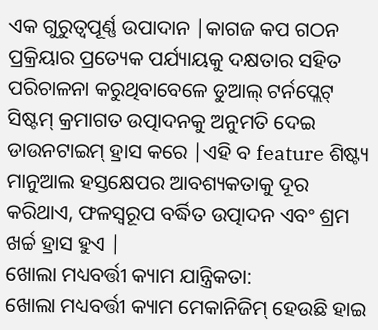ଏକ ଗୁରୁତ୍ୱପୂର୍ଣ୍ଣ ଉପାଦାନ |କାଗଜ କପ ଗଠନ ପ୍ରକ୍ରିୟାର ପ୍ରତ୍ୟେକ ପର୍ଯ୍ୟାୟକୁ ଦକ୍ଷତାର ସହିତ ପରିଚାଳନା କରୁଥିବାବେଳେ ଡୁଆଲ୍ ଟର୍ନପ୍ଲେଟ୍ ସିଷ୍ଟମ୍ କ୍ରମାଗତ ଉତ୍ପାଦନକୁ ଅନୁମତି ଦେଇ ଡାଉନଟାଇମ୍ ହ୍ରାସ କରେ |ଏହି ବ feature ଶିଷ୍ଟ୍ୟ ମାନୁଆଲ ହସ୍ତକ୍ଷେପର ଆବଶ୍ୟକତାକୁ ଦୂର କରିଥାଏ, ଫଳସ୍ୱରୂପ ବର୍ଦ୍ଧିତ ଉତ୍ପାଦନ ଏବଂ ଶ୍ରମ ଖର୍ଚ୍ଚ ହ୍ରାସ ହୁଏ |
ଖୋଲା ମଧ୍ୟବର୍ତ୍ତୀ କ୍ୟାମ ଯାନ୍ତ୍ରିକତା:
ଖୋଲା ମଧ୍ୟବର୍ତ୍ତୀ କ୍ୟାମ ମେକାନିଜିମ୍ ହେଉଛି ହାଇ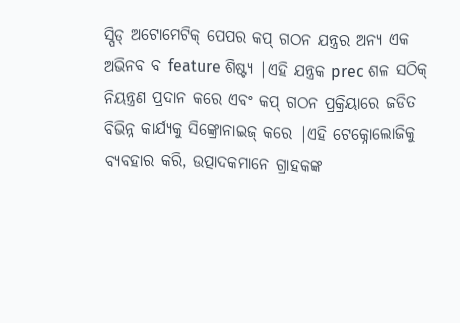ସ୍ପିଡ୍ ଅଟୋମେଟିକ୍ ପେପର କପ୍ ଗଠନ ଯନ୍ତ୍ରର ଅନ୍ୟ ଏକ ଅଭିନବ ବ feature ଶିଷ୍ଟ୍ୟ |ଏହି ଯନ୍ତ୍ରକ prec ଶଳ ସଠିକ୍ ନିୟନ୍ତ୍ରଣ ପ୍ରଦାନ କରେ ଏବଂ କପ୍ ଗଠନ ପ୍ରକ୍ରିୟାରେ ଜଡିତ ବିଭିନ୍ନ କାର୍ଯ୍ୟକୁ ସିଙ୍କ୍ରୋନାଇଜ୍ କରେ |ଏହି ଟେକ୍ନୋଲୋଜିକୁ ବ୍ୟବହାର କରି, ଉତ୍ପାଦକମାନେ ଗ୍ରାହକଙ୍କ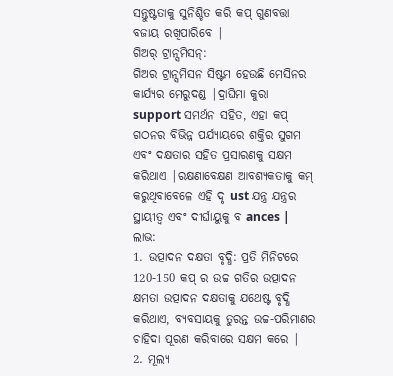ସନ୍ତୁଷ୍ଟତାକୁ ସୁନିଶ୍ଚିତ କରି କପ୍ ଗୁଣବତ୍ତା ବଜାୟ ରଖିପାରିବେ |
ଗିଅର୍ ଟ୍ରାନ୍ସମିସନ୍:
ଗିଅର ଟ୍ରାନ୍ସମିସନ ସିଷ୍ଟମ ହେଉଛି ମେସିନର କାର୍ଯ୍ୟର ମେରୁଦଣ୍ଡ |ଦ୍ରାଘିମା କୁରା support ସମର୍ଥନ ସହିତ, ଏହା କପ୍ ଗଠନର ବିଭିନ୍ନ ପର୍ଯ୍ୟାୟରେ ଶକ୍ତିର ସୁଗମ ଏବଂ ଦକ୍ଷତାର ସହିତ ପ୍ରସାରଣକୁ ସକ୍ଷମ କରିଥାଏ |ରକ୍ଷଣାବେକ୍ଷଣ ଆବଶ୍ୟକତାକୁ କମ୍ କରୁଥିବାବେଳେ ଏହି ଦୃ ust ଯନ୍ତ୍ର ଯନ୍ତ୍ରର ସ୍ଥାୟୀତ୍ୱ ଏବଂ ଦୀର୍ଘାୟୁକୁ ବ ances |
ଲାଭ:
1. ଉତ୍ପାଦନ ଦକ୍ଷତା ବୃଦ୍ଧି: ପ୍ରତି ମିନିଟରେ 120-150 କପ୍ ର ଉଚ୍ଚ ଗତିର ଉତ୍ପାଦନ କ୍ଷମତା ଉତ୍ପାଦନ ଦକ୍ଷତାକୁ ଯଥେଷ୍ଟ ବୃଦ୍ଧି କରିଥାଏ, ବ୍ୟବସାୟକୁ ତୁରନ୍ତ ଉଚ୍ଚ-ପରିମାଣର ଚାହିଦା ପୂରଣ କରିବାରେ ସକ୍ଷମ କରେ |
2. ମୂଲ୍ୟ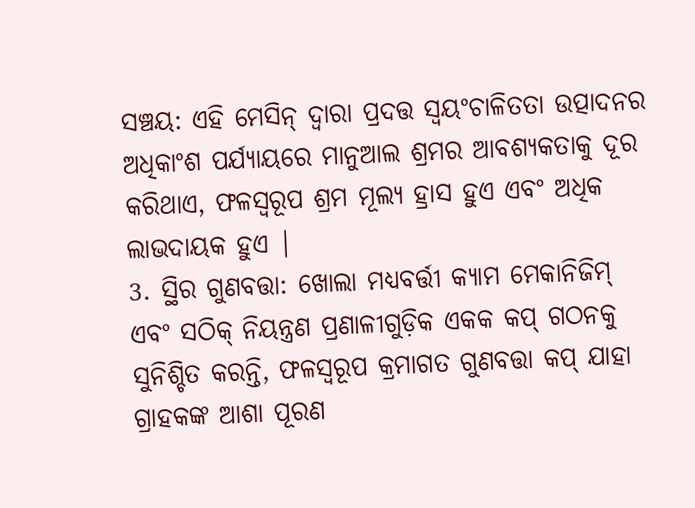ସଞ୍ଚୟ: ଏହି ମେସିନ୍ ଦ୍ୱାରା ପ୍ରଦତ୍ତ ସ୍ୱୟଂଚାଳିତତା ଉତ୍ପାଦନର ଅଧିକାଂଶ ପର୍ଯ୍ୟାୟରେ ମାନୁଆଲ ଶ୍ରମର ଆବଶ୍ୟକତାକୁ ଦୂର କରିଥାଏ, ଫଳସ୍ୱରୂପ ଶ୍ରମ ମୂଲ୍ୟ ହ୍ରାସ ହୁଏ ଏବଂ ଅଧିକ ଲାଭଦାୟକ ହୁଏ |
3. ସ୍ଥିର ଗୁଣବତ୍ତା: ଖୋଲା ମଧ୍ୟବର୍ତ୍ତୀ କ୍ୟାମ ମେକାନିଜିମ୍ ଏବଂ ସଠିକ୍ ନିୟନ୍ତ୍ରଣ ପ୍ରଣାଳୀଗୁଡ଼ିକ ଏକକ କପ୍ ଗଠନକୁ ସୁନିଶ୍ଚିତ କରନ୍ତି, ଫଳସ୍ୱରୂପ କ୍ରମାଗତ ଗୁଣବତ୍ତା କପ୍ ଯାହା ଗ୍ରାହକଙ୍କ ଆଶା ପୂରଣ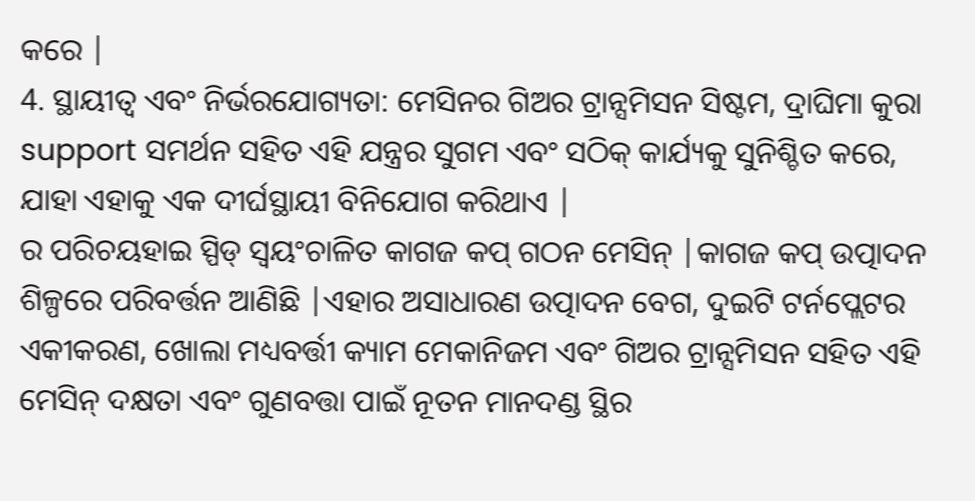କରେ |
4. ସ୍ଥାୟୀତ୍ୱ ଏବଂ ନିର୍ଭରଯୋଗ୍ୟତା: ମେସିନର ଗିଅର ଟ୍ରାନ୍ସମିସନ ସିଷ୍ଟମ, ଦ୍ରାଘିମା କୁରା support ସମର୍ଥନ ସହିତ ଏହି ଯନ୍ତ୍ରର ସୁଗମ ଏବଂ ସଠିକ୍ କାର୍ଯ୍ୟକୁ ସୁନିଶ୍ଚିତ କରେ, ଯାହା ଏହାକୁ ଏକ ଦୀର୍ଘସ୍ଥାୟୀ ବିନିଯୋଗ କରିଥାଏ |
ର ପରିଚୟହାଇ ସ୍ପିଡ୍ ସ୍ୱୟଂଚାଳିତ କାଗଜ କପ୍ ଗଠନ ମେସିନ୍ |କାଗଜ କପ୍ ଉତ୍ପାଦନ ଶିଳ୍ପରେ ପରିବର୍ତ୍ତନ ଆଣିଛି |ଏହାର ଅସାଧାରଣ ଉତ୍ପାଦନ ବେଗ, ଦୁଇଟି ଟର୍ନପ୍ଲେଟର ଏକୀକରଣ, ଖୋଲା ମଧ୍ୟବର୍ତ୍ତୀ କ୍ୟାମ ମେକାନିଜମ ଏବଂ ଗିଅର ଟ୍ରାନ୍ସମିସନ ସହିତ ଏହି ମେସିନ୍ ଦକ୍ଷତା ଏବଂ ଗୁଣବତ୍ତା ପାଇଁ ନୂତନ ମାନଦଣ୍ଡ ସ୍ଥିର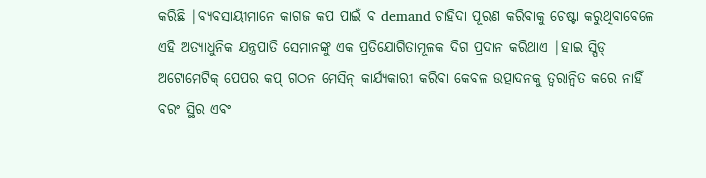କରିଛି |ବ୍ୟବସାୟୀମାନେ କାଗଜ କପ ପାଇଁ ବ demand ଚାହିଦା ପୂରଣ କରିବାକୁ ଚେଷ୍ଟା କରୁଥିବାବେଳେ ଏହି ଅତ୍ୟାଧୁନିକ ଯନ୍ତ୍ରପାତି ସେମାନଙ୍କୁ ଏକ ପ୍ରତିଯୋଗିତାମୂଳକ ଦିଗ ପ୍ରଦାନ କରିଥାଏ |ହାଇ ସ୍ପିଡ୍ ଅଟୋମେଟିକ୍ ପେପର କପ୍ ଗଠନ ମେସିନ୍ କାର୍ଯ୍ୟକାରୀ କରିବା କେବଳ ଉତ୍ପାଦନକୁ ତ୍ୱରାନ୍ୱିତ କରେ ନାହିଁ ବରଂ ସ୍ଥିର ଏବଂ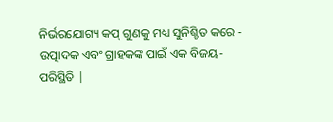ନିର୍ଭରଯୋଗ୍ୟ କପ୍ ଗୁଣକୁ ମଧ୍ୟ ସୁନିଶ୍ଚିତ କରେ - ଉତ୍ପାଦକ ଏବଂ ଗ୍ରାହକଙ୍କ ପାଇଁ ଏକ ବିଜୟ-ପରିସ୍ଥିତି |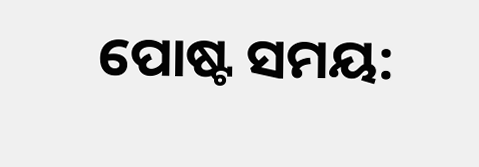ପୋଷ୍ଟ ସମୟ: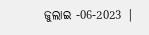ଜୁଲାଇ -06-2023 |